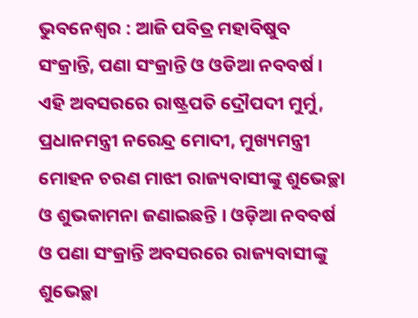ଭୁବନେଶ୍ୱର : ଆଜି ପବିତ୍ର ମହାବିଷୁବ ସଂକ୍ରାନ୍ତି, ପଣା ସଂକ୍ରାନ୍ତି ଓ ଓଡିଆ ନବବର୍ଷ । ଏହି ଅବସରରେ ରାଷ୍ଟ୍ରପତି ଦ୍ରୌପଦୀ ମୁର୍ମୁ, ପ୍ରଧାନମନ୍ତ୍ରୀ ନରେନ୍ଦ୍ର ମୋଦୀ, ମୁଖ୍ୟମନ୍ତ୍ରୀ ମୋହନ ଚରଣ ମାଝୀ ରାଜ୍ୟବାସୀଙ୍କୁ ଶୁଭେଚ୍ଛା ଓ ଶୁଭକାମନା ଜଣାଇଛନ୍ତି । ଓଡ଼ିଆ ନବବର୍ଷ ଓ ପଣା ସଂକ୍ରାନ୍ତି ଅବସରରେ ରାଜ୍ୟବାସୀଙ୍କୁ ଶୁଭେଚ୍ଛା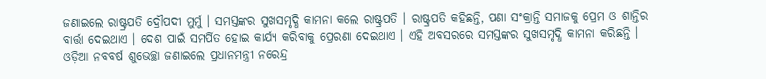ଜଣାଇଲେ ରାଷ୍ଟ୍ରପତି ଦ୍ରୌପଦୀ ମୁର୍ମୁ । ସମସ୍ତଙ୍କର ସୁଖସମୃଦ୍ଧି କାମନା କଲେ ରାଷ୍ଟ୍ରପତି । ରାଷ୍ଟ୍ରପତି କହିଛନ୍ତି, ପଣା ସଂକ୍ରାନ୍ତି ସମାଜକୁ ପ୍ରେମ ଓ ଶାନ୍ତିର ବାର୍ତ୍ତା ଦେଇଥାଏ । ଦେଶ ପାଇଁ ସମର୍ପିତ ହୋଇ କାର୍ଯ୍ୟ କରିବାକୁ ପ୍ରେରଣା ଦେଇଥାଏ । ଏହି ଅବସରରେ ସମସ୍ତଙ୍କର ସୁଖସମୃଦ୍ଧି କାମନା କରିଛନ୍ତି ।
ଓଡ଼ିଆ ନବବର୍ଷ ଶୁଭେଚ୍ଛା ଜଣାଇଲେ ପ୍ରଧାନମନ୍ତ୍ରୀ ନରେନ୍ଦ୍ର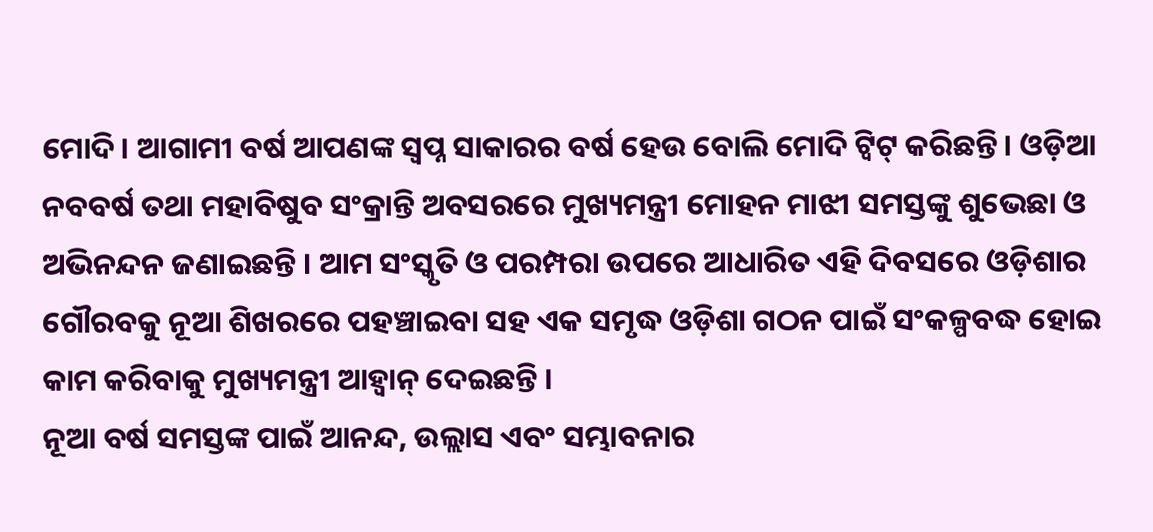ମୋଦି। ଆଗାମୀ ବର୍ଷ ଆପଣଙ୍କ ସ୍ବପ୍ନ ସାକାରର ବର୍ଷ ହେଉ ବୋଲି ମୋଦି ଟ୍ବିଟ୍ କରିଛନ୍ତି। ଓଡ଼ିଆ ନବବର୍ଷ ତଥା ମହାବିଷୁବ ସଂକ୍ରାନ୍ତି ଅବସରରେ ମୁଖ୍ୟମନ୍ତ୍ରୀ ମୋହନ ମାଝୀ ସମସ୍ତଙ୍କୁ ଶୁଭେଛା ଓ ଅଭିନନ୍ଦନ ଜଣାଇଛନ୍ତି । ଆମ ସଂସ୍କୃତି ଓ ପରମ୍ପରା ଉପରେ ଆଧାରିତ ଏହି ଦିବସରେ ଓଡ଼ିଶାର ଗୌରବକୁ ନୂଆ ଶିଖରରେ ପହଞ୍ଚାଇବା ସହ ଏକ ସମୃଦ୍ଧ ଓଡ଼ିଶା ଗଠନ ପାଇଁ ସଂକଳ୍ପବଦ୍ଧ ହୋଇ କାମ କରିବାକୁ ମୁଖ୍ୟମନ୍ତ୍ରୀ ଆହ୍ବାନ୍ ଦେଇଛନ୍ତି ।
ନୂଆ ବର୍ଷ ସମସ୍ତଙ୍କ ପାଇଁ ଆନନ୍ଦ, ଉଲ୍ଲାସ ଏବଂ ସମ୍ଭାବନାର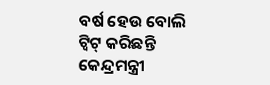ବର୍ଷ ହେଉ ବୋଲି ଟ୍ବିଟ୍ କରିଛନ୍ତି କେନ୍ଦ୍ରମନ୍ତ୍ରୀ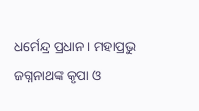ଧର୍ମେନ୍ଦ୍ର ପ୍ରଧାନ। ମହାପ୍ରଭୁ ଜଗ୍ନନାଥଙ୍କ କୃପା ଓ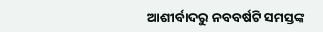ଆଶୀର୍ବାଦରୁ ନବବର୍ଷଟି ସମସ୍ତଙ୍କ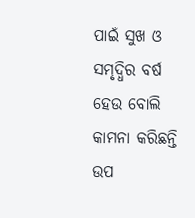ପାଇଁ ସୁଖ ଓ ସମୃଦ୍ଧିର ବର୍ଷ ହେଉ ବୋଲି କାମନା କରିଛନ୍ତି ଉପ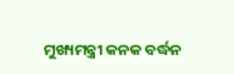ମୁଖ୍ୟମନ୍ତ୍ରୀ କନକ ବର୍ଦ୍ଧନ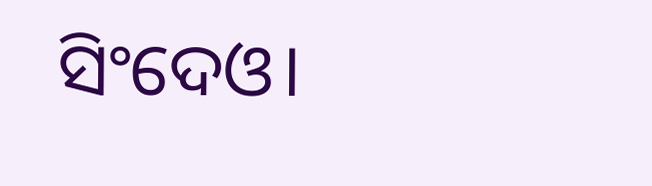ସିଂଦେଓ।